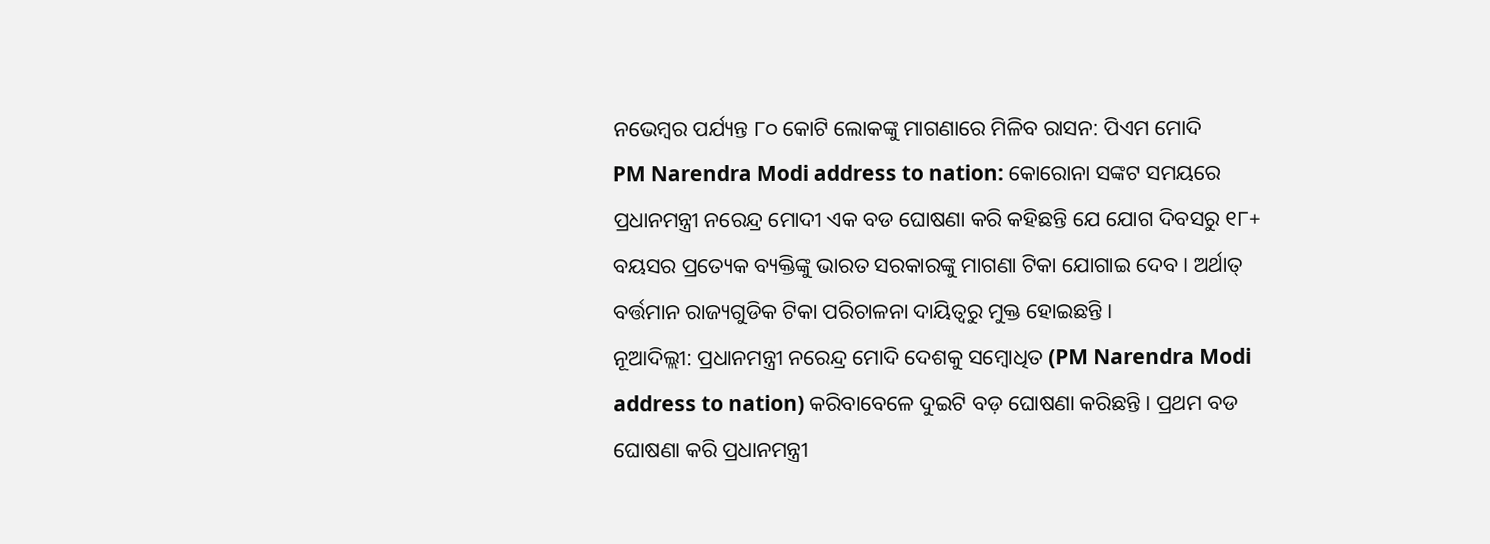ନଭେମ୍ବର ପର୍ଯ୍ୟନ୍ତ ୮୦ କୋଟି ଲୋକଙ୍କୁ ମାଗଣାରେ ମିଳିବ ରାସନ: ପିଏମ ମୋଦି
PM Narendra Modi address to nation: କୋରୋନା ସଙ୍କଟ ସମୟରେ ପ୍ରଧାନମନ୍ତ୍ରୀ ନରେନ୍ଦ୍ର ମୋଦୀ ଏକ ବଡ ଘୋଷଣା କରି କହିଛନ୍ତି ଯେ ଯୋଗ ଦିବସରୁ ୧୮+ ବୟସର ପ୍ରତ୍ୟେକ ବ୍ୟକ୍ତିଙ୍କୁ ଭାରତ ସରକାରଙ୍କୁ ମାଗଣା ଟିକା ଯୋଗାଇ ଦେବ । ଅର୍ଥାତ୍ ବର୍ତ୍ତମାନ ରାଜ୍ୟଗୁଡିକ ଟିକା ପରିଚାଳନା ଦାୟିତ୍ୱରୁ ମୁକ୍ତ ହୋଇଛନ୍ତି ।
ନୂଆଦିଲ୍ଲୀ: ପ୍ରଧାନମନ୍ତ୍ରୀ ନରେନ୍ଦ୍ର ମୋଦି ଦେଶକୁ ସମ୍ବୋଧିତ (PM Narendra Modi address to nation) କରିବାବେଳେ ଦୁଇଟି ବଡ଼ ଘୋଷଣା କରିଛନ୍ତି । ପ୍ରଥମ ବଡ ଘୋଷଣା କରି ପ୍ରଧାନମନ୍ତ୍ରୀ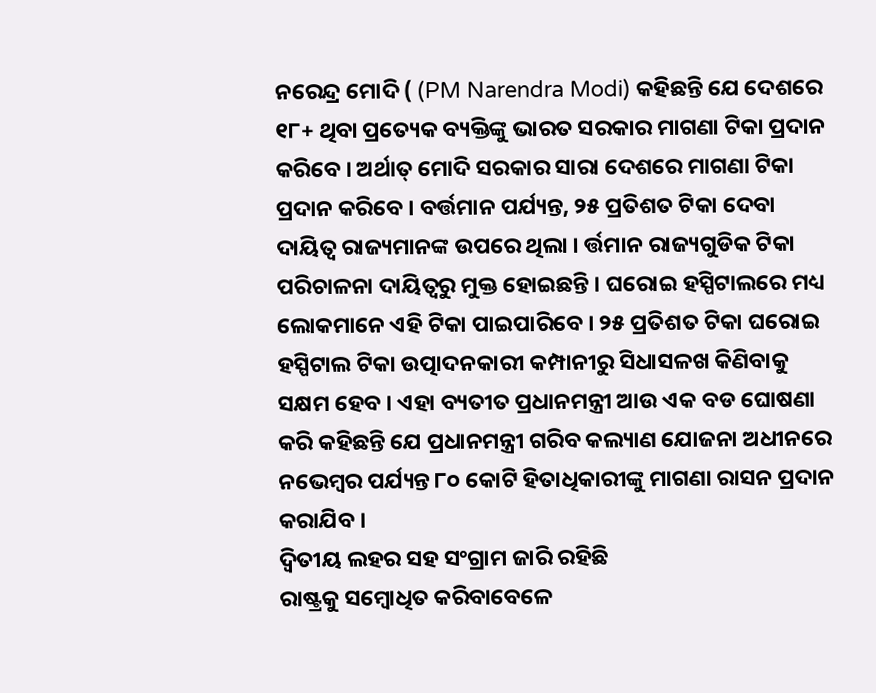ନରେନ୍ଦ୍ର ମୋଦି ( (PM Narendra Modi) କହିଛନ୍ତି ଯେ ଦେଶରେ ୧୮+ ଥିବା ପ୍ରତ୍ୟେକ ବ୍ୟକ୍ତିଙ୍କୁ ଭାରତ ସରକାର ମାଗଣା ଟିକା ପ୍ରଦାନ କରିବେ । ଅର୍ଥାତ୍ ମୋଦି ସରକାର ସାରା ଦେଶରେ ମାଗଣା ଟିକା ପ୍ରଦାନ କରିବେ । ବର୍ତ୍ତମାନ ପର୍ଯ୍ୟନ୍ତ, ୨୫ ପ୍ରତିଶତ ଟିକା ଦେବା ଦାୟିତ୍ୱ ରାଜ୍ୟମାନଙ୍କ ଉପରେ ଥିଲା । ର୍ତ୍ତମାନ ରାଜ୍ୟଗୁଡିକ ଟିକା ପରିଚାଳନା ଦାୟିତ୍ୱରୁ ମୁକ୍ତ ହୋଇଛନ୍ତି । ଘରୋଇ ହସ୍ପିଟାଲରେ ମଧ୍ୟ ଲୋକମାନେ ଏହି ଟିକା ପାଇପାରିବେ । ୨୫ ପ୍ରତିଶତ ଟିକା ଘରୋଇ ହସ୍ପିଟାଲ ଟିକା ଉତ୍ପାଦନକାରୀ କମ୍ପାନୀରୁ ସିଧାସଳଖ କିଣିବାକୁ ସକ୍ଷମ ହେବ । ଏହା ବ୍ୟତୀତ ପ୍ରଧାନମନ୍ତ୍ରୀ ଆଉ ଏକ ବଡ ଘୋଷଣା କରି କହିଛନ୍ତି ଯେ ପ୍ରଧାନମନ୍ତ୍ରୀ ଗରିବ କଲ୍ୟାଣ ଯୋଜନା ଅଧୀନରେ ନଭେମ୍ବର ପର୍ଯ୍ୟନ୍ତ ୮୦ କୋଟି ହିତାଧିକାରୀଙ୍କୁ ମାଗଣା ରାସନ ପ୍ରଦାନ କରାଯିବ ।
ଦ୍ୱିତୀୟ ଲହର ସହ ସଂଗ୍ରାମ ଜାରି ରହିଛି
ରାଷ୍ଟ୍ରକୁ ସମ୍ବୋଧିତ କରିବାବେଳେ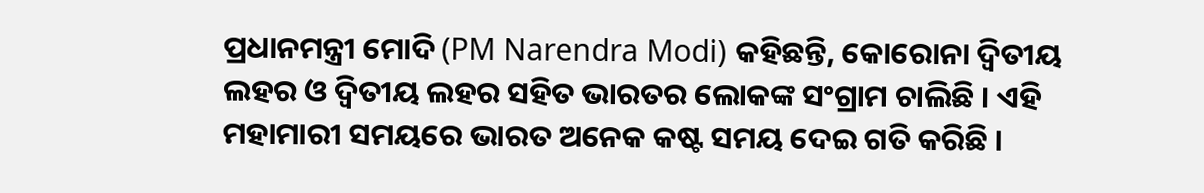ପ୍ରଧାନମନ୍ତ୍ରୀ ମୋଦି (PM Narendra Modi) କହିଛନ୍ତି, କୋରୋନା ଦ୍ୱିତୀୟ ଲହର ଓ ଦ୍ୱିତୀୟ ଲହର ସହିତ ଭାରତର ଲୋକଙ୍କ ସଂଗ୍ରାମ ଚାଲିଛି । ଏହି ମହାମାରୀ ସମୟରେ ଭାରତ ଅନେକ କଷ୍ଟ ସମୟ ଦେଇ ଗତି କରିଛି ।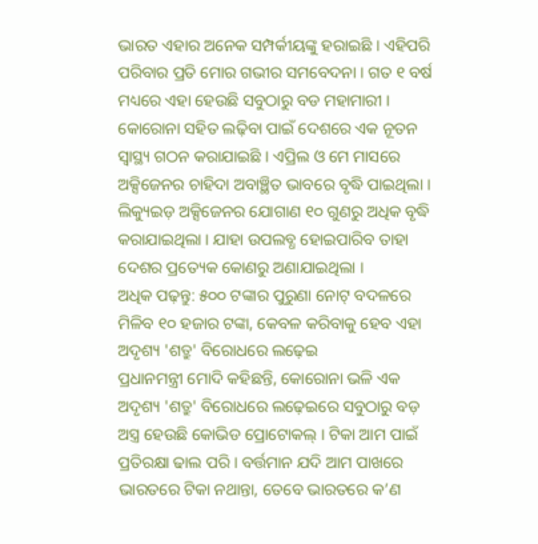ଭାରତ ଏହାର ଅନେକ ସମ୍ପର୍କୀୟଙ୍କୁ ହରାଇଛି । ଏହିପରି ପରିବାର ପ୍ରତି ମୋର ଗଭୀର ସମବେଦନା । ଗତ ୧ ବର୍ଷ ମଧ୍ୟରେ ଏହା ହେଉଛି ସବୁଠାରୁ ବଡ ମହାମାରୀ । କୋରୋନା ସହିତ ଲଢ଼ିବା ପାଇଁ ଦେଶରେ ଏକ ନୂତନ ସ୍ୱାସ୍ଥ୍ୟ ଗଠନ କରାଯାଇଛି । ଏପ୍ରିଲ ଓ ମେ ମାସରେ ଅକ୍ସିଜେନର ଚାହିଦା ଅବାଞ୍ଛିତ ଭାବରେ ବୃଦ୍ଧି ପାଇଥିଲା । ଲିକ୍ୟୁଇଡ଼ ଅକ୍ସିଜେନର ଯୋଗାଣ ୧୦ ଗୁଣରୁ ଅଧିକ ବୃଦ୍ଧି କରାଯାଇଥିଲା । ଯାହା ଉପଲବ୍ଧ ହୋଇପାରିବ ତାହା ଦେଶର ପ୍ରତ୍ୟେକ କୋଣରୁ ଅଣାଯାଇଥିଲା ।
ଅଧିକ ପଢ଼ନ୍ତୁ: ୫୦୦ ଟଙ୍କାର ପୁରୁଣା ନୋଟ୍ ବଦଳରେ ମିଳିବ ୧୦ ହଜାର ଟଙ୍କା, କେବଳ କରିବାକୁ ହେବ ଏହା
ଅଦୃଶ୍ୟ 'ଶତ୍ରୁ' ବିରୋଧରେ ଲଢ଼େଇ
ପ୍ରଧାନମନ୍ତ୍ରୀ ମୋଦି କହିଛନ୍ତି, କୋରୋନା ଭଳି ଏକ ଅଦୃଶ୍ୟ 'ଶତ୍ରୁ' ବିରୋଧରେ ଲଢ଼େଇରେ ସବୁଠାରୁ ବଡ଼ ଅସ୍ତ୍ର ହେଉଛି କୋଭିଡ ପ୍ରୋଟୋକଲ୍ । ଟିକା ଆମ ପାଇଁ ପ୍ରତିରକ୍ଷା ଢାଲ ପରି । ବର୍ତ୍ତମାନ ଯଦି ଆମ ପାଖରେ ଭାରତରେ ଟିକା ନଥାନ୍ତା, ତେବେ ଭାରତରେ କ’ଣ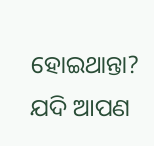ହୋଇଥାନ୍ତା? ଯଦି ଆପଣ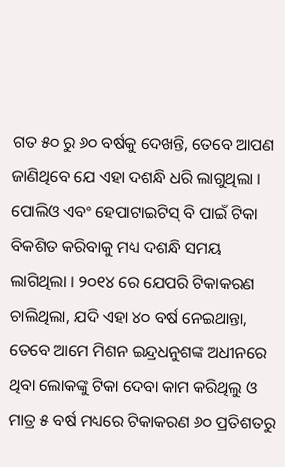ଗତ ୫୦ ରୁ ୬୦ ବର୍ଷକୁ ଦେଖନ୍ତି, ତେବେ ଆପଣ ଜାଣିଥିବେ ଯେ ଏହା ଦଶନ୍ଧି ଧରି ଲାଗୁଥିଲା । ପୋଲିଓ ଏବଂ ହେପାଟାଇଟିସ୍ ବି ପାଇଁ ଟିକା ବିକଶିତ କରିବାକୁ ମଧ୍ୟ ଦଶନ୍ଧି ସମୟ ଲାଗିଥିଲା । ୨୦୧୪ ରେ ଯେପରି ଟିକାକରଣ ଚାଲିଥିଲା, ଯଦି ଏହା ୪୦ ବର୍ଷ ନେଇଥାନ୍ତା, ତେବେ ଆମେ ମିଶନ ଇନ୍ଦ୍ରଧନୁଶଙ୍କ ଅଧୀନରେ ଥିବା ଲୋକଙ୍କୁ ଟିକା ଦେବା କାମ କରିଥିଲୁ ଓ ମାତ୍ର ୫ ବର୍ଷ ମଧ୍ୟରେ ଟିକାକରଣ ୬୦ ପ୍ରତିଶତରୁ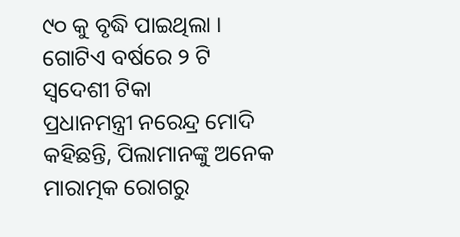୯୦ କୁ ବୃଦ୍ଧି ପାଇଥିଲା ।
ଗୋଟିଏ ବର୍ଷରେ ୨ ଟି ସ୍ୱଦେଶୀ ଟିକା
ପ୍ରଧାନମନ୍ତ୍ରୀ ନରେନ୍ଦ୍ର ମୋଦି କହିଛନ୍ତି, ପିଲାମାନଙ୍କୁ ଅନେକ ମାରାତ୍ମକ ରୋଗରୁ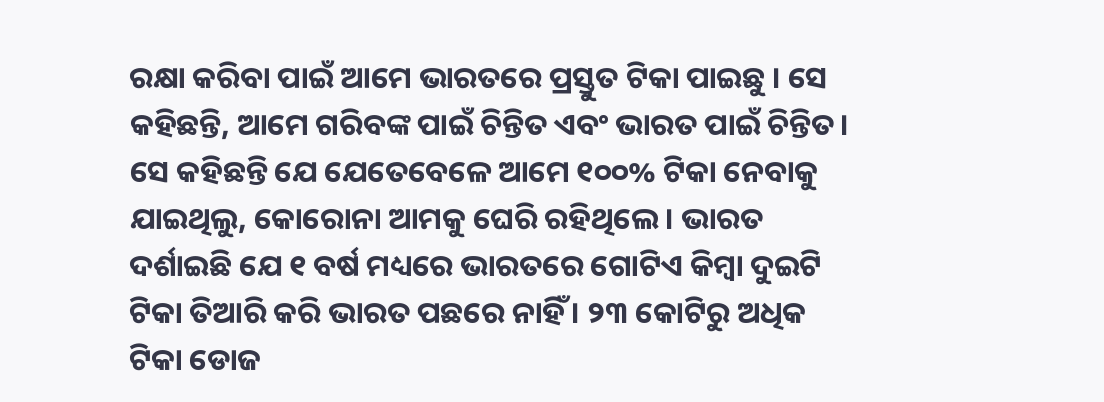ରକ୍ଷା କରିବା ପାଇଁ ଆମେ ଭାରତରେ ପ୍ରସ୍ତୁତ ଟିକା ପାଇଛୁ । ସେ କହିଛନ୍ତି, ଆମେ ଗରିବଙ୍କ ପାଇଁ ଚିନ୍ତିତ ଏବଂ ଭାରତ ପାଇଁ ଚିନ୍ତିତ। ସେ କହିଛନ୍ତି ଯେ ଯେତେବେଳେ ଆମେ ୧୦୦% ଟିକା ନେବାକୁ ଯାଇଥିଲୁ, କୋରୋନା ଆମକୁ ଘେରି ରହିଥିଲେ। ଭାରତ ଦର୍ଶାଇଛି ଯେ ୧ ବର୍ଷ ମଧ୍ୟରେ ଭାରତରେ ଗୋଟିଏ କିମ୍ବା ଦୁଇଟି ଟିକା ତିଆରି କରି ଭାରତ ପଛରେ ନାହିଁ । ୨୩ କୋଟିରୁ ଅଧିକ ଟିକା ଡୋଜ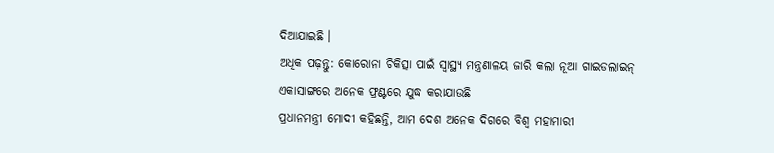ଦିଆଯାଇଛି ।
ଅଧିକ ପଢ଼ନ୍ତୁ: କୋରୋନା ଚିକିତ୍ସା ପାଇଁ ସ୍ୱାସ୍ଥ୍ୟ ମନ୍ତ୍ରଣାଳୟ ଜାରି କଲା ନୂଆ ଗାଇଡଲାଇନ୍
ଏକାସାଙ୍ଗରେ ଅନେକ ଫ୍ରଣ୍ଟରେ ଯୁଦ୍ଧ କରାଯାଉଛି
ପ୍ରଧାନମନ୍ତ୍ରୀ ମୋଦୀ କହିଛନ୍ତି, ଆମ ଦେଶ ଅନେକ ଦିଗରେ ବିଶ୍ୱ ମହାମାରୀ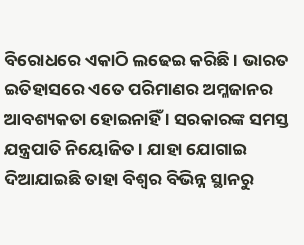ବିରୋଧରେ ଏକାଠି ଲଢେଇ କରିଛି । ଭାରତ ଇତିହାସରେ ଏତେ ପରିମାଣର ଅମ୍ଳଜାନର ଆବଶ୍ୟକତା ହୋଇନାହିଁ । ସରକାରଙ୍କ ସମସ୍ତ ଯନ୍ତ୍ରପାତି ନିୟୋଜିତ । ଯାହା ଯୋଗାଇ ଦିଆଯାଇଛି ତାହା ବିଶ୍ୱର ବିଭିନ୍ନ ସ୍ଥାନରୁ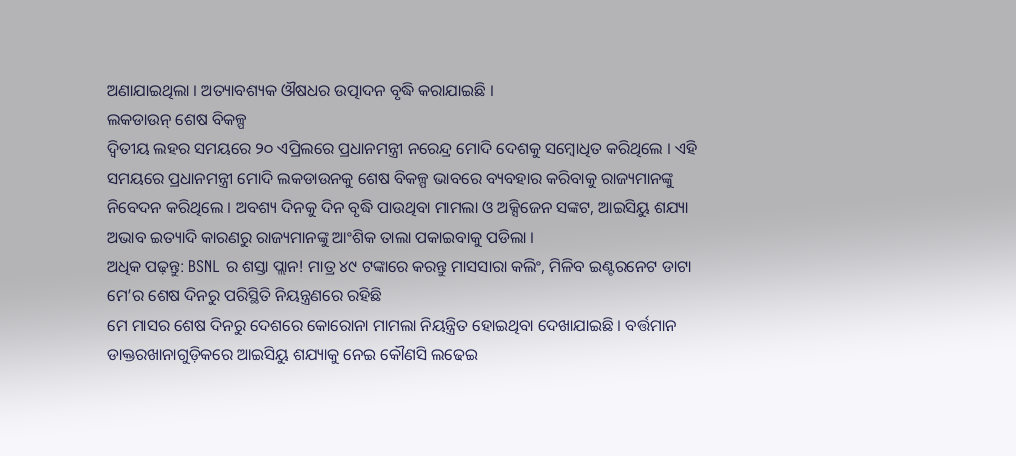ଅଣାଯାଇଥିଲା । ଅତ୍ୟାବଶ୍ୟକ ଔଷଧର ଉତ୍ପାଦନ ବୃଦ୍ଧି କରାଯାଇଛି ।
ଲକଡାଉନ୍ ଶେଷ ବିକଳ୍ପ
ଦ୍ୱିତୀୟ ଲହର ସମୟରେ ୨୦ ଏପ୍ରିଲରେ ପ୍ରଧାନମନ୍ତ୍ରୀ ନରେନ୍ଦ୍ର ମୋଦି ଦେଶକୁ ସମ୍ବୋଧିତ କରିଥିଲେ । ଏହି ସମୟରେ ପ୍ରଧାନମନ୍ତ୍ରୀ ମୋଦି ଲକଡାଉନକୁ ଶେଷ ବିକଳ୍ପ ଭାବରେ ବ୍ୟବହାର କରିବାକୁ ରାଜ୍ୟମାନଙ୍କୁ ନିବେଦନ କରିଥିଲେ । ଅବଶ୍ୟ ଦିନକୁ ଦିନ ବୃଦ୍ଧି ପାଉଥିବା ମାମଲା ଓ ଅକ୍ସିଜେନ ସଙ୍କଟ, ଆଇସିୟୁ ଶଯ୍ୟା ଅଭାବ ଇତ୍ୟାଦି କାରଣରୁ ରାଜ୍ୟମାନଙ୍କୁ ଆଂଶିକ ତାଲା ପକାଇବାକୁ ପଡିଲା ।
ଅଧିକ ପଢ଼ନ୍ତୁ: BSNL ର ଶସ୍ତା ପ୍ଲାନ! ମାତ୍ର ୪୯ ଟଙ୍କାରେ କରନ୍ତୁ ମାସସାରା କଲିଂ, ମିଳିବ ଇଣ୍ଟରନେଟ ଡାଟା
ମେ’ର ଶେଷ ଦିନରୁ ପରିସ୍ଥିତି ନିୟନ୍ତ୍ରଣରେ ରହିଛି
ମେ ମାସର ଶେଷ ଦିନରୁ ଦେଶରେ କୋରୋନା ମାମଲା ନିୟନ୍ତ୍ରିତ ହୋଇଥିବା ଦେଖାଯାଇଛି । ବର୍ତ୍ତମାନ ଡାକ୍ତରଖାନାଗୁଡ଼ିକରେ ଆଇସିୟୁ ଶଯ୍ୟାକୁ ନେଇ କୌଣସି ଲଢେଇ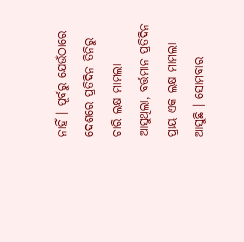ନାହିଁ । ପୂର୍ବରୁ ଯେଉଁଠାରେ ଦେଶରେ ପ୍ରତିଦିନ ତିନିରୁ ଚାରି ଲକ୍ଷ ମାମଲା ଆସୁଥିଲା, ବର୍ତ୍ତମାନ ପ୍ରତିଦିନ ପ୍ରାୟ ଏକ ଲକ୍ଷ ମାମଲା ଆସୁଛି । ସୋମବାର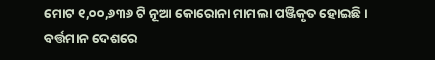ମୋଟ ୧,୦୦,୬୩୬ ଟି ନୂଆ କୋରୋନା ମାମଲା ପଞ୍ଜିକୃତ ହୋଇଛି । ବର୍ତ୍ତମାନ ଦେଶରେ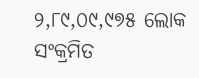୨,୮୯,୦୯,୯୭୫ ଲୋକ ସଂକ୍ରମିତ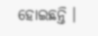ହୋଇଛନ୍ତି ।